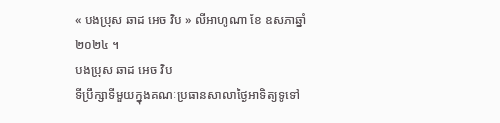« បងប្រុស ឆាដ អេច វិប » លីអាហូណា ខែ ឧសភាឆ្នាំ ២០២៤ ។
បងប្រុស ឆាដ អេច វិប
ទីប្រឹក្សាទីមួយក្នុងគណៈប្រធានសាលាថ្ងៃអាទិត្យទូទៅ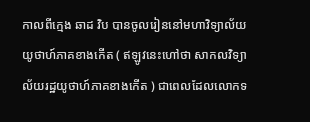កាលពីក្មេង ឆាដ វិប បានចូលរៀននៅមហាវិទ្យាល័យយូថាហ៍ភាគខាងកើត ( ឥឡូវនេះហៅថា សាកលវិទ្យាល័យរដ្ឋយូថាហ៍ភាគខាងកើត ) ជាពេលដែលលោកទ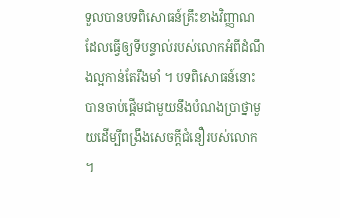ទួលបានបទពិសោធន៍គ្រឹះខាងវិញ្ញាណដែលធ្វើឲ្យទីបន្ទាល់របស់លោកអំពីដំណឹងល្អកាន់តែរឹងមាំ ។ បទពិសោធន៍នោះបានចាប់ផ្ដើមជាមួយនឹងបំណងប្រាថ្នាមួយដើម្បីពង្រឹងសេចក្ដីជំនឿរបស់លោក ។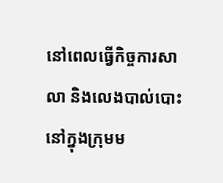នៅពេលធ្វើកិច្ចការសាលា និងលេងបាល់បោះនៅក្នុងក្រុមម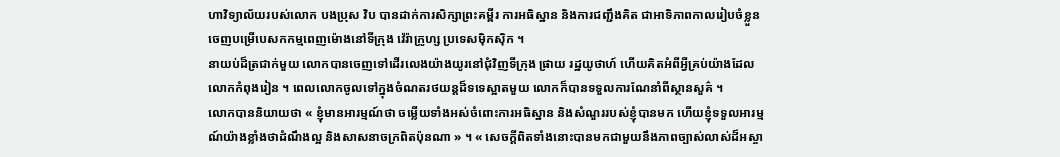ហាវិទ្យាល័យរបស់លោក បងប្រុស វិប បានដាក់ការសិក្សាព្រះគម្ពីរ ការអធិស្ឋាន និងការជញ្ជឹងគិត ជាអាទិភាពកាលរៀបចំខ្លួនចេញបម្រើបេសកកម្មពេញម៉ោងនៅទីក្រុង វ៉េរ៉ាក្រូហ្ស ប្រទេសម៉ិកស៊ិក ។
នាយប់ដ៏ត្រជាក់មួយ លោកបានចេញទៅដើរលេងយ៉ាងយូរនៅជុំវិញទីក្រុង ផ្រាយ រដ្ឋយូថាហ៍ ហើយគិតអំពីអ្វីគ្រប់យ៉ាងដែលលោកកំពុងរៀន ។ ពេលលោកចូលទៅក្នុងចំណតរថយន្តដ៏ទទេស្អាតមួយ លោកក៏បានទទួលការណែនាំពីស្ថានសួគ៌ ។
លោកបាននិយាយថា « ខ្ញុំមានអារម្មណ៍ថា ចម្លើយទាំងអស់ចំពោះការអធិស្ឋាន និងសំណួររបស់ខ្ញុំបានមក ហើយខ្ញុំទទួលអារម្មណ៍យ៉ាងខ្លាំងថាដំណឹងល្អ និងសាសនាចក្រពិតប៉ុនណា » ។ « សេចក្តីពិតទាំងនោះបានមកជាមួយនឹងភាពច្បាស់លាស់ដ៏អស្ចា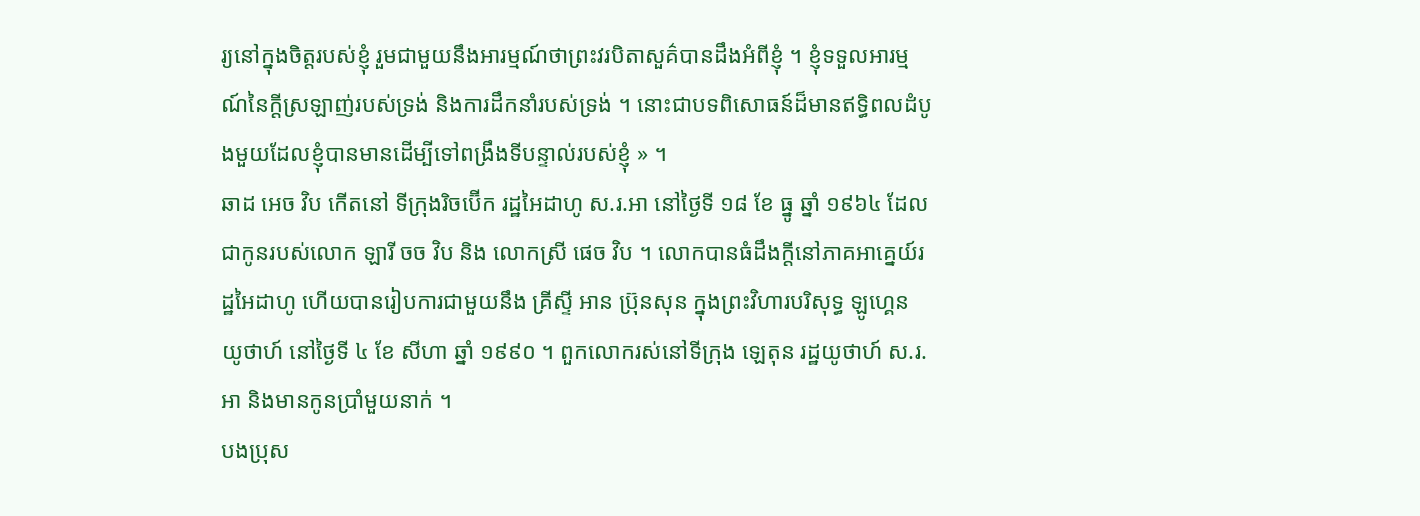រ្យនៅក្នុងចិត្តរបស់ខ្ញុំ រួមជាមួយនឹងអារម្មណ៍ថាព្រះវរបិតាសួគ៌បានដឹងអំពីខ្ញុំ ។ ខ្ញុំទទួលអារម្មណ៍នៃក្ដីស្រឡាញ់របស់ទ្រង់ និងការដឹកនាំរបស់ទ្រង់ ។ នោះជាបទពិសោធន៍ដ៏មានឥទ្ធិពលដំបូងមួយដែលខ្ញុំបានមានដើម្បីទៅពង្រឹងទីបន្ទាល់របស់ខ្ញុំ » ។
ឆាដ អេច វិប កើតនៅ ទីក្រុងរិចប៊ើក រដ្ឋអៃដាហូ ស.រ.អា នៅថ្ងៃទី ១៨ ខែ ធ្នូ ឆ្នាំ ១៩៦៤ ដែលជាកូនរបស់លោក ឡារី ចច វិប និង លោកស្រី ផេច វិប ។ លោកបានធំដឹងក្ដីនៅភាគអាគ្នេយ៍រដ្ឋអៃដាហូ ហើយបានរៀបការជាមួយនឹង គ្រីស្ទី អាន ប្រ៊ុនសុន ក្នុងព្រះវិហារបរិសុទ្ធ ឡូហ្គេន យូថាហ៍ នៅថ្ងៃទី ៤ ខែ សីហា ឆ្នាំ ១៩៩០ ។ ពួកលោករស់នៅទីក្រុង ឡេតុន រដ្ឋយូថាហ៍ ស.រ.អា និងមានកូនប្រាំមួយនាក់ ។
បងប្រុស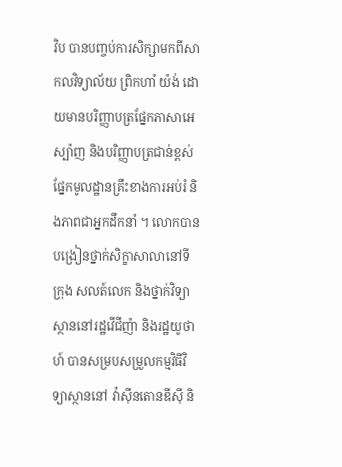វិប បានបញ្ចប់ការសិក្សាមកពីសាកលវិទ្យាល័យ ព្រិកហាំ យ៉ង់ ដោយមានបរិញ្ញាបត្រផ្នែកភាសាអេស្ប៉ាញ និងបរិញ្ញាបត្រជាន់ខ្ពស់ផ្នែកមូលដ្ឋានគ្រឹះខាងការអប់រំ និងភាពជាអ្នកដឹកនាំ ។ លោកបានបង្រៀនថ្នាក់សិក្ខាសាលានៅទីក្រុង សលត៍លេក និងថ្នាក់វិទ្យាស្ថាននៅរដ្ឋវើជីញ៉ា និងរដ្ឋយូថាហ៍ បានសម្របសម្រួលកម្មវិធីវិទ្យាស្ថាននៅ វ៉ាស៊ីនតោនឌីស៊ី និ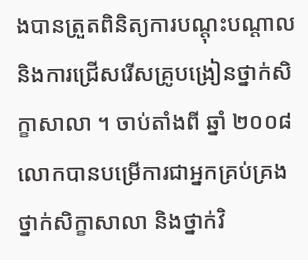ងបានត្រួតពិនិត្យការបណ្តុះបណ្តាល និងការជ្រើសរើសគ្រូបង្រៀនថ្នាក់សិក្ខាសាលា ។ ចាប់តាំងពី ឆ្នាំ ២០០៨ លោកបានបម្រើការជាអ្នកគ្រប់គ្រងថ្នាក់សិក្ខាសាលា និងថ្នាក់វិ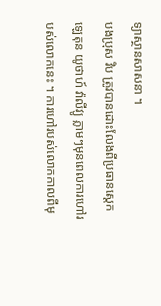ទ្យាស្ថានសាសនា ។
បងប្រុស វិប ត្រូវបានដោះលែងពីប្រធានស្ដេក ឡេតុន យូថាហ៍ វ៉ាលីវ្យូ ភ្លាមៗមុនពេលការហៅរបស់លោកនេះ ។ ការហៅរបស់លោកកាលពីមុ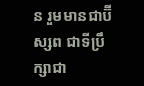ន រួមមានជាប៊ីស្សព ជាទីប្រឹក្សាជា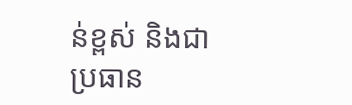ន់ខ្ពស់ និងជាប្រធាន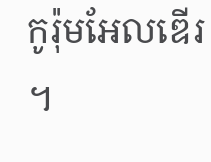កូរ៉ុមអែលឌើរ ។